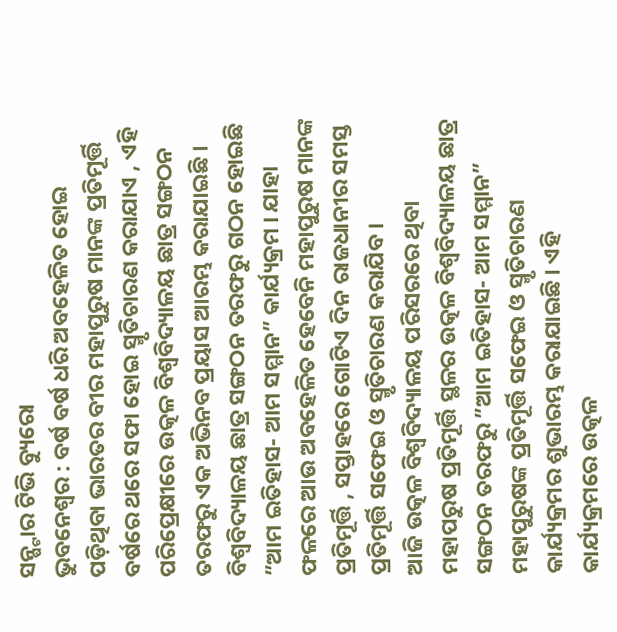ସନ୍ଷ୍ଟାର ଟିଭି ବ୍ୟୁରୋ
ଭୁବନେଶ୍ୱର : ବର୍ଷ ବର୍ଷ ଧରି ଅବହେଳିତ ହୋଇ ପଡ଼ିଥିବା ଭାରତର ବୀର ମହାପୁରୁଷ ମାନଙ୍କ ପ୍ରତିମୂର୍ତ୍ତି ବର୍ଷରେ ଥରେ ସଫା ହୋଇ ସ୍ମୃତିଚାରଣ କରାଯାଏ , ଏହି ପରିପ୍ରେକ୍ଷୀରେ ଉତ୍କଳ ବିଶ୍ଵବିଦ୍ୟାଳୟ ଛାତ୍ର ସଙ୍ଗଠନ ତରଫରୁ ଏକ ଅଭିନବ ପ୍ରୟାସ ଆରମ୍ଭ କରାଯାଇଛି । ବିଶ୍ୱବିଦ୍ୟାଳୟ ଛାତ୍ର ସଙ୍ଗଠନ ତରଫରୁ ଗଠନ ହୋଇଛି ”ଆମ ଇତିହାସ- ଆମ ସମ୍ମାନ” କାର୍ଯ୍ୟକ୍ରମ । ଯାହା ଫଳରେ ଆଉ ଅବହେଳିତ ହେବେନି ମହାପୁରୁଷ ମାନଙ୍କ ପ୍ରତିମୂର୍ତ୍ତି , ସପ୍ତାହରେ ଗୋଟିଏ ଦିନ ରାଜଧାନୀର ସମସ୍ତ ପ୍ରତିମୂର୍ତ୍ତି ସଫେଇ ଓ ସ୍ମୃତିଚାରଣ କରାଯିବ ।
ଆଜି ଉତ୍କଳ ବିଶ୍ୱବିଦ୍ୟାଳୟ ପରିସରରେ ଥିବା ମହାପରୁଷ ପ୍ରତିମୂର୍ତ୍ତି ସ୍ଥଳର ଉତ୍କଳ ବିଶ୍ୱବିଦ୍ୟାଳୟ ଛାତ୍ର ସଙ୍ଗଠନ ତରଫରୁ ”ଆମ ଇତିହାସ- ଆମ ସମ୍ମାନ” ମହାପୁରୁଷଙ୍କ ପ୍ରତିମୂର୍ତ୍ତି ସଫେଇ ଓ ସ୍ମୃତିଚାରଣ କାର୍ଯ୍ୟକ୍ରମର ଶୁଭାରମ୍ଭ କରାଯାଇଛି । ଏହି କାର୍ଯ୍ୟକ୍ରମରେ ଉତ୍କଳ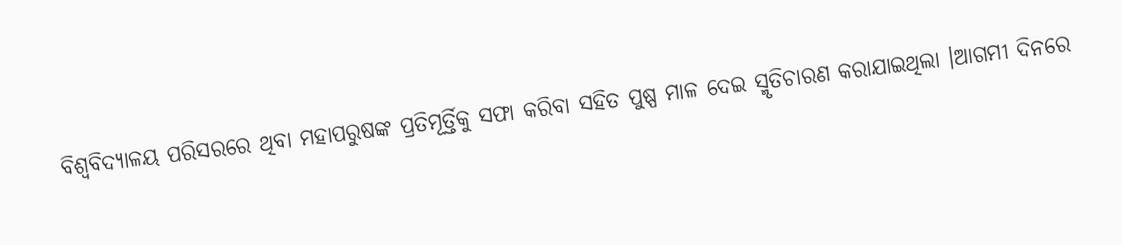ବିଶ୍ଵବିଦ୍ୟାଳୟ ପରିସରରେ ଥିବା ମହାପରୁଷଙ୍କ ପ୍ରତିମୂର୍ତ୍ତିକୁ ସଫା କରିବା ସହିତ ପୁଷ୍ପ ମାଳ ଦେଇ ସ୍ମୃତିଚାରଣ କରାଯାଇଥିଲା ।ଆଗମୀ ଦିନରେ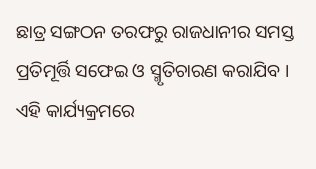ଛାତ୍ର ସଙ୍ଗଠନ ତରଫରୁ ରାଜଧାନୀର ସମସ୍ତ ପ୍ରତିମୂର୍ତ୍ତି ସଫେଇ ଓ ସ୍ମୃତିଚାରଣ କରାଯିବ ।
ଏହି କାର୍ଯ୍ୟକ୍ରମରେ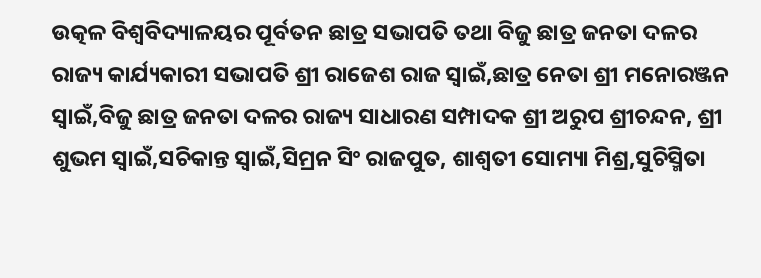ଉତ୍କଳ ବିଶ୍ଵବିଦ୍ୟାଳୟର ପୂର୍ବତନ ଛାତ୍ର ସଭାପତି ତଥା ବିଜୁ ଛାତ୍ର ଜନତା ଦଳର ରାଜ୍ୟ କାର୍ଯ୍ୟକାରୀ ସଭାପତି ଶ୍ରୀ ରାଜେଶ ରାଜ ସ୍ବାଇଁ,ଛାତ୍ର ନେତା ଶ୍ରୀ ମନୋରଞ୍ଜନ ସ୍ବାଇଁ,ବିଜୁ ଛାତ୍ର ଜନତା ଦଳର ରାଜ୍ୟ ସାଧାରଣ ସମ୍ପାଦକ ଶ୍ରୀ ଅରୁପ ଶ୍ରୀଚନ୍ଦନ, ଶ୍ରୀ ଶୁଭମ ସ୍ବାଇଁ,ସଚିକାନ୍ତ ସ୍ବାଇଁ,ସିମ୍ରନ ସିଂ ରାଜପୁତ, ଶାଶ୍ୱତୀ ସୋମ୍ୟା ମିଶ୍ର,ସୁଚିସ୍ମିତା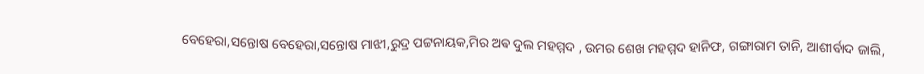ବେହେରା,ସନ୍ତୋଷ ବେହେରା,ସନ୍ତୋଷ ମାଝୀ,ରୁଦ୍ର ପଟ୍ଟନାୟକ,ମିର ଅଵ ଦୁଲ ମହମ୍ମଦ , ଉମର ଶେଖ ମହମ୍ମଦ ହାନିଫ, ଗଙ୍ଗାରାମ ତାନି, ଆଶୀର୍ବାଦ ଜାଲି,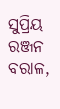ସୁପ୍ରିୟ ରଞ୍ଜନ ବରାଳ,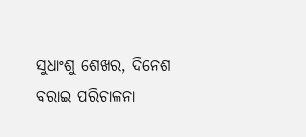ସୁଧାଂଶୁ ଶେଖର, ଦିନେଶ ବରାଇ ପରିଚାଳନା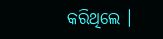କରିଥିଲେ ।